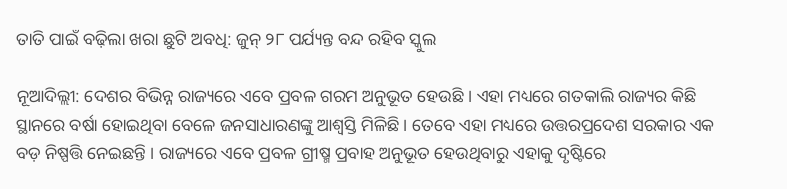ତାତି ପାଇଁ ବଢ଼ିଲା ଖରା ଛୁଟି ଅବଧି: ଜୁନ୍ ୨୮ ପର୍ଯ୍ୟନ୍ତ ବନ୍ଦ ରହିବ ସ୍କୁଲ

ନୂଆଦିଲ୍ଲୀ: ଦେଶର ବିଭିନ୍ନ ରାଜ୍ୟରେ ଏବେ ପ୍ରବଳ ଗରମ ଅନୁଭୂତ ହେଉଛି । ଏହା ମଧ୍ୟରେ ଗତକାଲି ରାଜ୍ୟର କିଛି ସ୍ଥାନରେ ବର୍ଷା ହୋଇଥିବା ବେଳେ ଜନସାଧାରଣଙ୍କୁ ଆଶ୍ୱସ୍ତି ମିଳିଛି । ତେବେ ଏହା ମଧ୍ୟରେ ଉତ୍ତରପ୍ରଦେଶ ସରକାର ଏକ ବଡ଼ ନିଷ୍ପତ୍ତି ନେଇଛନ୍ତି । ରାଜ୍ୟରେ ଏବେ ପ୍ରବଳ ଗ୍ରୀଷ୍ମ ପ୍ରବାହ ଅନୁଭୂତ ହେଉଥିବାରୁ ଏହାକୁ ଦୃଷ୍ଟିରେ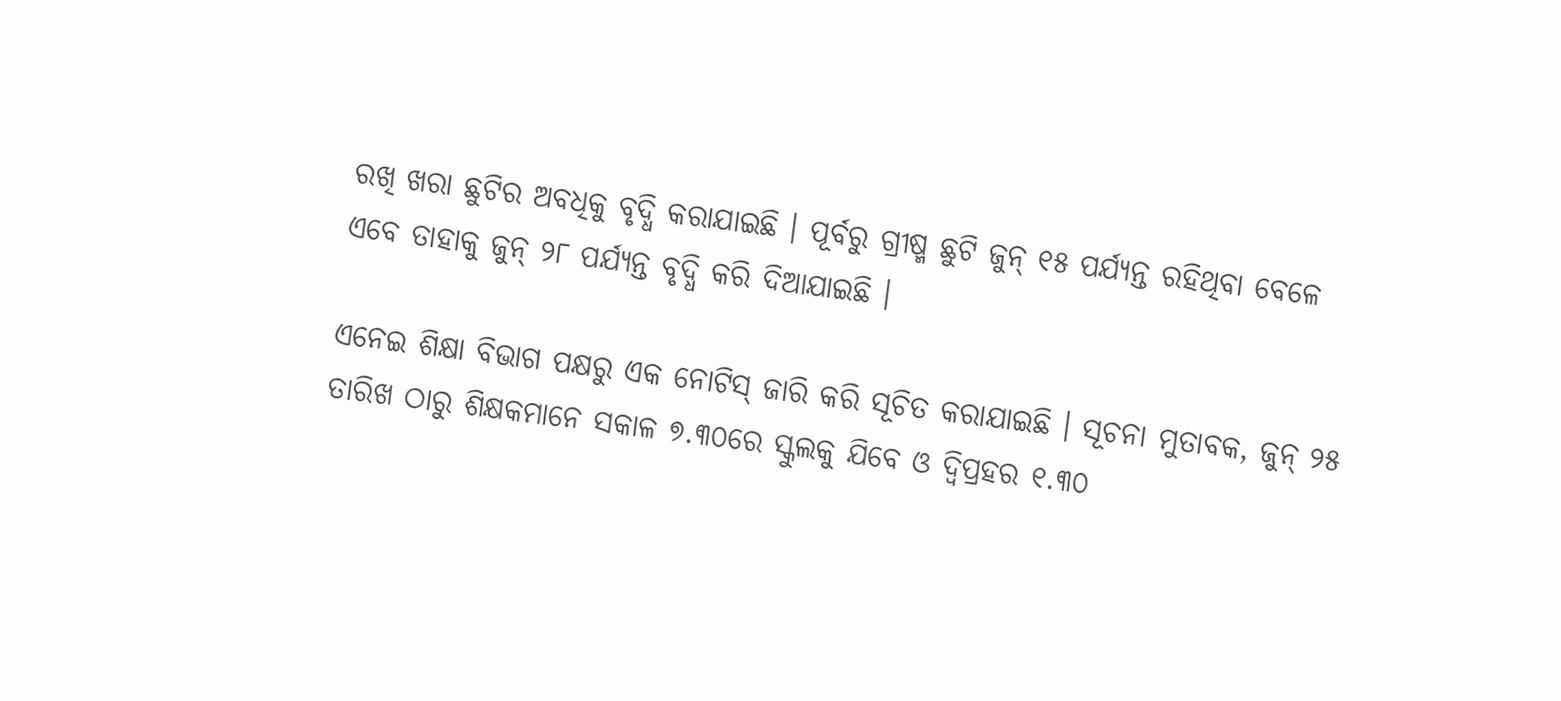ରଖି ଖରା ଛୁଟିର ଅବଧିକୁ ବୃଦ୍ଧି କରାଯାଇଛି । ପୂର୍ବରୁ ଗ୍ରୀଷ୍ମ ଛୁଟି ଜୁନ୍ ୧୫ ପର୍ଯ୍ୟନ୍ତ ରହିଥିବା ବେଳେ ଏବେ ତାହାକୁ ଜୁନ୍ ୨୮ ପର୍ଯ୍ୟନ୍ତ ବୃଦ୍ଧି କରି ଦିଆଯାଇଛି ।

ଏନେଇ ଶିକ୍ଷା ବିଭାଗ ପକ୍ଷରୁ ଏକ ନୋଟିସ୍ ଜାରି କରି ସୂଚିତ କରାଯାଇଛି । ସୂଚନା ମୁତାବକ, ଜୁନ୍ ୨୫ ତାରିଖ ଠାରୁ ଶିକ୍ଷକମାନେ ସକାଳ ୭.୩୦ରେ ସ୍କୁଲକୁ ଯିବେ ଓ ଦ୍ୱିପ୍ରହର ୧.୩୦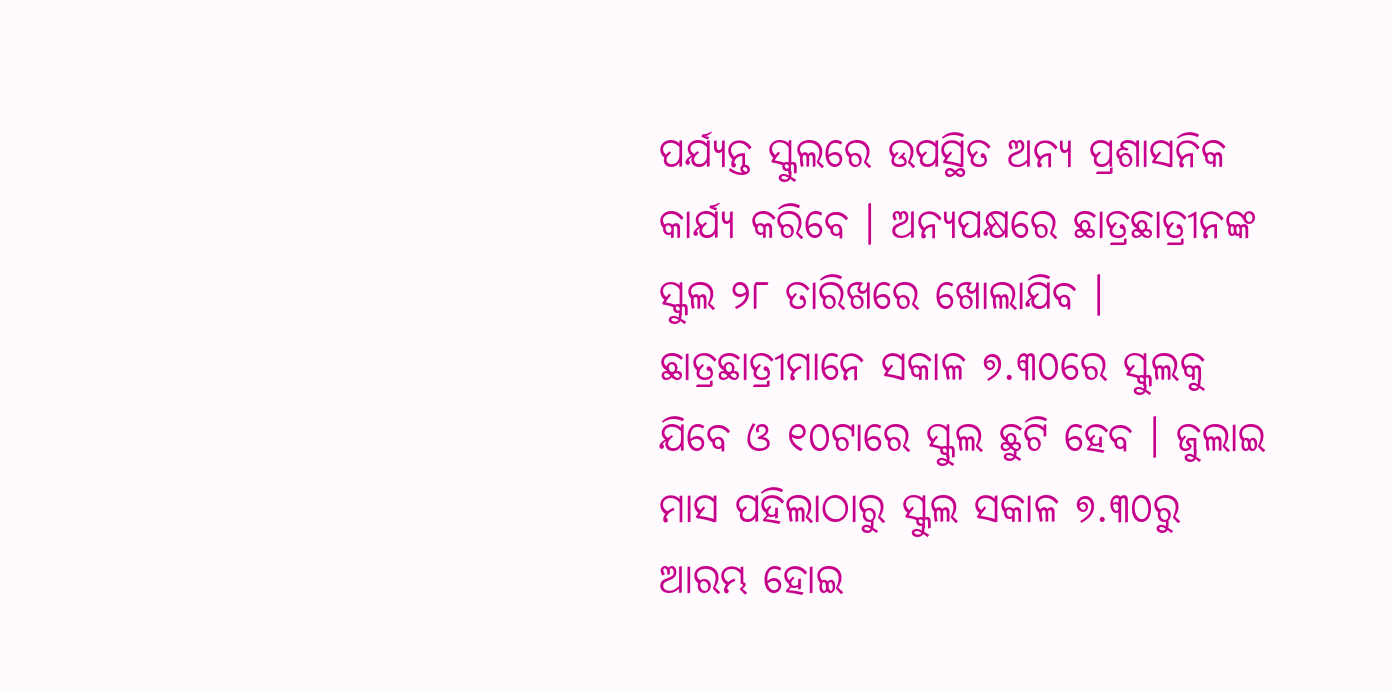ପର୍ଯ୍ୟନ୍ତ ସ୍କୁଲରେ ଉପସ୍ଥିତ ଅନ୍ୟ ପ୍ରଶାସନିକ କାର୍ଯ୍ୟ କରିବେ । ଅନ୍ୟପକ୍ଷରେ ଛାତ୍ରଛାତ୍ରୀନଙ୍କ ସ୍କୁଲ ୨୮ ତାରିଖରେ ଖୋଲାଯିବ । ଛାତ୍ରଛାତ୍ରୀମାନେ ସକାଳ ୭.୩୦ରେ ସ୍କୁଲକୁ ଯିବେ ଓ ୧୦ଟାରେ ସ୍କୁଲ ଛୁଟି ହେବ । ଜୁଲାଇ ମାସ ପହିଲାଠାରୁ ସ୍କୁଲ ସକାଳ ୭.୩୦ରୁ ଆରମ୍ଭ ହୋଇ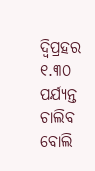ଦ୍ୱିପ୍ରହର ୧.୩୦ ପର୍ଯ୍ୟନ୍ତ ଚାଲିବ ବୋଲି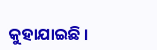କୁହାଯାଇଛି ।